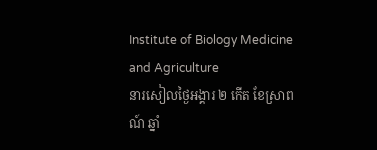Institute of Biology Medicine and Agriculture
នារសៀលថ្ងៃអង្គារ ២ កើត ខែស្រាពណ៍ ឆ្នាំ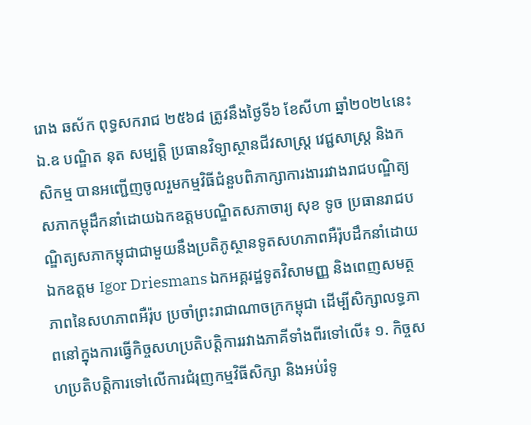រោង ឆស័ក ពុទ្ធសករាជ ២៥៦៨ ត្រូវនឹងថ្ងៃទី៦ ខែសីហា ឆ្នាំ២០២៤នេះ ឯ.ឧ បណ្ឌិត នុត សម្បត្តិ ប្រធានវិទ្យាស្ថានជីវសាស្ត្រ វេជ្ជសាស្ត្រ និងកសិកម្ម បានអញ្ជើញចូលរួមកម្មវិធីជំនួបពិភាក្សាការងាររវាងរាជបណ្ឌិត្យសភាកម្ពុដឹកនាំដោយឯកឧត្តមបណ្ឌិតសភាចារ្យ សុខ ទូច ប្រធានរាជបណ្ឌិត្យសភាកម្ពុជាជាមួយនឹងប្រតិភូស្ថានទូតសហភាពអឺរ៉ុបដឹកនាំដោយឯកឧត្ដម Igor Driesmans ឯកអគ្គរដ្ឋទូតវិសាមញ្ញ និងពេញសមត្ថភាពនៃសហភាពអឺរ៉ុប ប្រចាំព្រះរាជាណាចក្រកម្ពុជា ដើម្បីសិក្សាលទ្ធភាពនៅក្នុងការធ្វើកិច្ចសហប្រតិបត្តិការរវាងភាគីទាំងពីរទៅលើ៖ ១. កិច្ចសហប្រតិបត្តិការទៅលើការជំរុញកម្មវិធីសិក្សា និងអប់រំទូ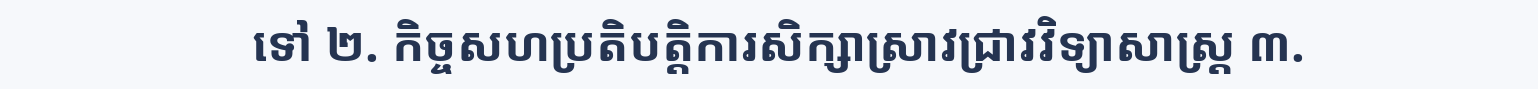ទៅ ២. កិច្ចសហប្រតិបត្តិការសិក្សាស្រាវជ្រាវវិទ្យាសាស្ត្រ ៣.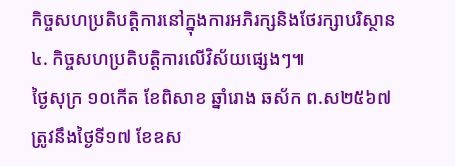កិច្ចសហប្រតិបត្តិការនៅក្នុងការអភិរក្សនិងថែរក្សាបរិស្ថាន ៤. កិច្ចសហប្រតិបត្តិការលើវិស័យផ្សេងៗ៕
ថ្ងៃសុក្រ ១០កើត ខែពិសាខ ឆ្នាំរោង ឆស័ក ព.ស២៥៦៧ ត្រូវនឹងថ្ងៃទី១៧ ខែឧស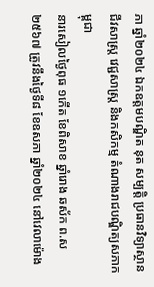ភា ឆ្នាំ២០២៤ ឯកឧត្តមបណ្ឌិត នុត សម្បត្តិ ប្រធានវិទ្យាស្ថានជីវសាស្រ្ត វេជ្ជសាស្រ្ត និងកសិកម្ម តំណាងរាជបណ្ឌិត្យសភាកម្ពុជា
នារសៀលថ្ងៃពុធ ១កើត ខែពិសាខ ឆ្នាំរោង ឆស័ក ព.ស២៥៦៧ ត្រូវនឹងថ្ងៃទី៨ ខែឧសភា ឆ្នាំ២០២៤ នៅវេលាម៉ោង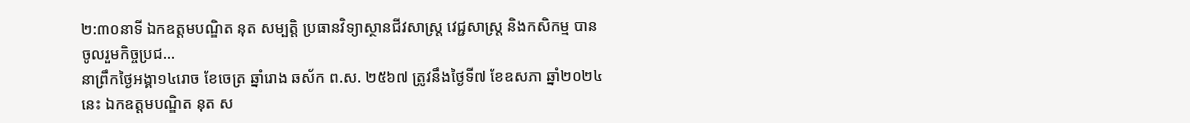២:៣០នាទី ឯកឧត្តមបណ្ឌិត នុត សម្បត្តិ ប្រធានវិទ្យាស្ថានជីវសាស្រ្ត វេជ្ជសាស្រ្ត និងកសិកម្ម បានចូលរួមកិច្ចប្រជ...
នាព្រឹកថ្ងៃអង្គា១៤រោច ខែចេត្រ ឆ្នាំរោង ឆស័ក ព.ស. ២៥៦៧ ត្រូវនឹងថ្ងៃទី៧ ខែឧសភា ឆ្នាំ២០២៤ នេះ ឯកឧត្ដមបណ្ឌិត នុត ស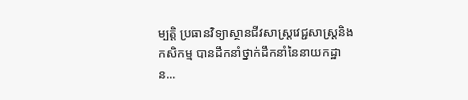ម្បត្តិ ប្រធានវិទ្យាស្ថានជីវសាស្រ្តវេជ្ជសាស្រ្តនិងកសិកម្ម បានដឹកនាំថ្នាក់ដឹកនាំនៃនាយកដ្ឋាន...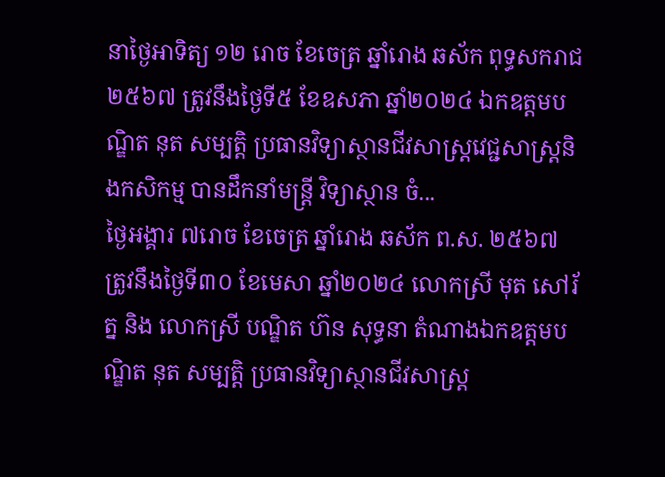នាថ្ងៃអាទិត្យ ១២ រោច ខែចេត្រ ឆ្នាំរោង ឆស័ក ពុទ្ធសករាជ ២៥៦៧ ត្រូវនឹងថ្ងៃទី៥ ខែឧសភា ឆ្នាំ២០២៤ ឯកឧត្តមបណ្ឌិត នុត សម្បត្តិ ប្រធានវិទ្យាស្ថានជីវសាស្រ្តវេជ្ជសាស្រ្តនិងកសិកម្ម បានដឹកនាំមន្រ្តី វិទ្យាស្ថាន ចំ...
ថ្ងៃអង្គារ ៧រោច ខែចេត្រ ឆ្នាំរោង ឆស័ក ព.ស. ២៥៦៧ ត្រូវនឹងថ្ងៃទី៣០ ខែមេសា ឆ្នាំ២០២៤ លោកស្រី មុត សៅរ័ត្ន និង លោកស្រី បណ្ឌិត ហ៊ន សុទ្ធនា តំណាងឯកឧត្តមបណ្ឌិត នុត សម្បត្តិ ប្រធានវិទ្យាស្ថានជីវសាស្រ្ត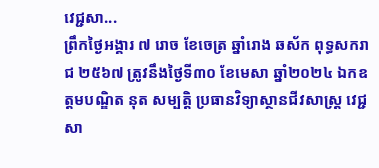វេជ្ជសា...
ព្រឹកថ្ងៃអង្គារ ៧ រោច ខែចេត្រ ឆ្នាំរោង ឆស័ក ពុទ្ធសករាជ ២៥៦៧ ត្រូវនឹងថ្ងៃទី៣០ ខែមេសា ឆ្នាំ២០២៤ ឯកឧត្តមបណ្ឌិត នុត សម្បត្តិ ប្រធានវិទ្យាស្ថានជីវសាស្រ្ត វេជ្ជសា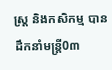ស្រ្ត និងកសិកម្ម បានដឹកនាំមន្រ្តី0៣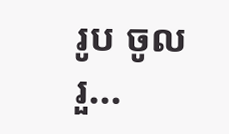រូប ចូលរួ...